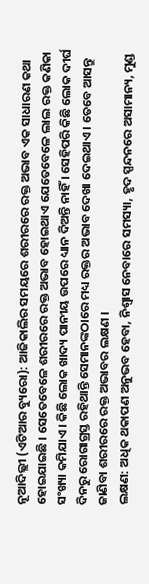ନୂଆଦିଲ୍ଲୀ (ଏଟିଆର ବ୍ୟୁରୋ): ଆଜିକାଲିର ସମୟରେ ଶରୀରରେ ରକ୍ତ ଅଭାବ ଏକ ସାଧାରଣ କଥା ହୋଇଯାଇଛି । ସେତେବେଳେ ଶରୀରରେ ରକ୍ତ ଅଭାବ ହୋଇଥାଏ ଯେତେବେଳେ ଲାଲ ରକ୍ତ କଣିକା ସଂଖ୍ୟା କମିଯାଏ । କିଛି ଲୋକ ଖାଦ୍ୟ ପାନୀୟ ଉପରେ ଧ୍ୟାନ ଦିଅନ୍ତି ନାହିଁ । ସେହିପରି କିଛି ଲୋକ ଦୀର୍ଘ ଦିନରୁ ରୋଗାଗ୍ରସ୍ତ ରହିଥାନ୍ତି ସେମାନଙ୍କଠାରେ ମଧ୍ୟ ରକ୍ତର ଅଭାବ ଦେଖା ଦେଇଥାଏ । ତେବେ ଆସନ୍ତୁ ଜାଣିବା ଶରୀରରେ ରକ୍ତ ଅଭାବର ଲକ୍ଷଣ ।
ଲକ୍ଷଣ: ଅଧିକ ଥକାପଣ ଅନୁଭବ ହେବା, ନିଶ୍ୱାସ ନେବାରେ ସମସ୍ୟା, ହୃଦ ସ୍ପନ୍ଦନରେ ଅସାମାନ୍ୟ, ମୁଣ୍ଡ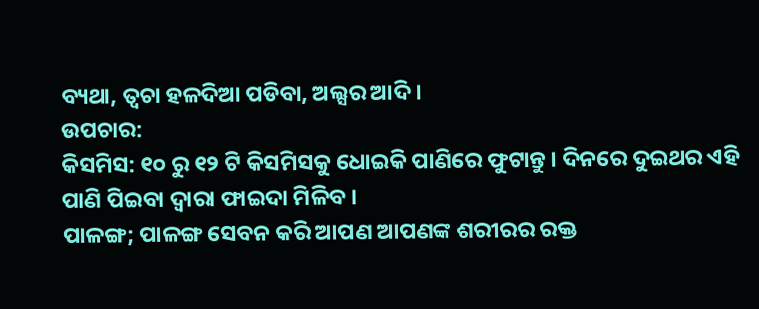ବ୍ୟଥା, ତ୍ୱଚା ହଳଦିଆ ପଡିବା, ଅଲ୍ସର ଆଦି ।
ଉପଚାର:
କିସମିସ: ୧୦ ରୁ ୧୨ ଟି କିସମିସକୁ ଧୋଇକି ପାଣିରେ ଫୁଟାନ୍ତୁ । ଦିନରେ ଦୁଇଥର ଏହି ପାଣି ପିଇବା ଦ୍ୱାରା ଫାଇଦା ମିଳିବ ।
ପାଳଙ୍ଗ; ପାଳଙ୍ଗ ସେବନ କରି ଆପଣ ଆପଣଙ୍କ ଶରୀରର ରକ୍ତ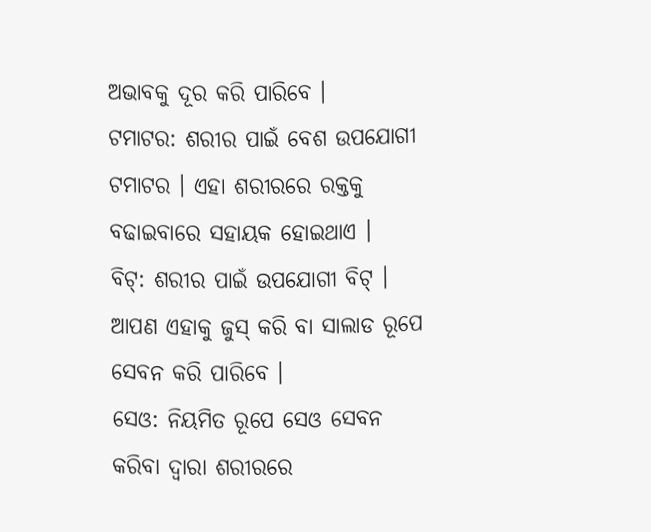ଅଭାବକୁ ଦୂର କରି ପାରିବେ ।
ଟମାଟର: ଶରୀର ପାଇଁ ବେଶ ଉପଯୋଗୀ ଟମାଟର । ଏହା ଶରୀରରେ ରକ୍ତକୁ ବଢାଇବାରେ ସହାୟକ ହୋଇଥାଏ ।
ବିଟ୍: ଶରୀର ପାଇଁ ଉପଯୋଗୀ ବିଟ୍ । ଆପଣ ଏହାକୁ ଜୁସ୍ କରି ବା ସାଲାଡ ରୂପେ ସେବନ କରି ପାରିବେ ।
ସେଓ: ନିୟମିତ ରୂପେ ସେଓ ସେବନ କରିବା ଦ୍ୱାରା ଶରୀରରେ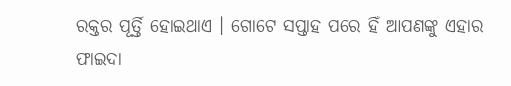ରକ୍ତର ପୂର୍ତ୍ତି ହୋଇଥାଏ । ଗୋଟେ ସପ୍ତାହ ପରେ ହିଁ ଆପଣଙ୍କୁ ଏହାର ଫାଇଦା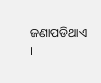ଜଣାପଡିଥାଏ ।